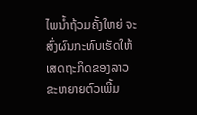ໄພນໍ້າຖ້ວມຄັ້ງໃຫຍ່ ຈະສົ່ງຜົນກະທົບເຮັດໃຫ້ເສດຖະກິດຂອງລາວຂະຫຍາຍຕົວເພີ້ມ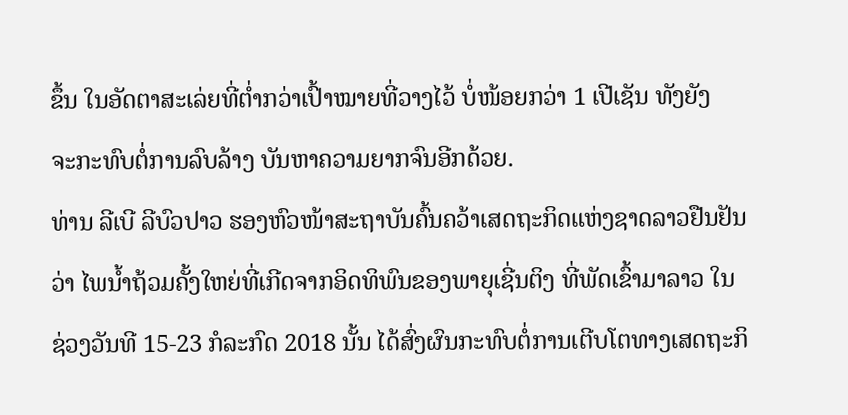ຂຶ້ນ ໃນອັດຕາສະເລ່ຍທີ່ຕໍ່າກວ່າເປົ້າໝາຍທີ່ວາງໄວ້ ບໍ່ໜ້ອຍກວ່າ 1 ເປີເຊັນ ທັງຍັງ
ຈະກະທົບຕໍ່ການລົບລ້າງ ບັນຫາຄວາມຍາກຈົນອີກດ້ວຍ.
ທ່ານ ລີເບີ ລີບົວປາວ ຮອງຫົວໜ້າສະຖາບັນຄົ້ນຄວ້າເສດຖະກິດແຫ່ງຊາດລາວຢືນຢັນ
ວ່າ ໄພນໍ້າຖ້ວມຄັ້ງໃຫຍ່ທີ່ເກີດຈາກອິດທິພົນຂອງພາຍຸເຊີ່ນຕິງ ທີ່ພັດເຂົ້າມາລາວ ໃນ
ຊ່ວງວັນທີ 15-23 ກໍລະກົດ 2018 ນັ້ນ ໄດ້ສົ່ງຜົນກະທົບຕໍ່ການເຕີບໂຕທາງເສດຖະກິ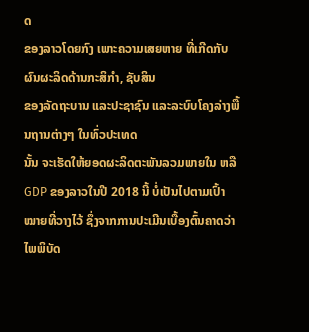ດ
ຂອງລາວໂດຍກົງ ເພາະຄວາມເສຍຫາຍ ທີ່ເກີດກັບຜົນຜະລິດດ້ານກະສິກໍາ, ຊັບສິນ
ຂອງລັດຖະບານ ແລະປະຊາຊົນ ແລະລະບົບໂຄງລ່າງພື້ນຖານຕ່າງໆ ໃນທົ່ວປະເທດ
ນັ້ນ ຈະເຮັດໃຫ້ຍອດຜະລິດຕະພັນລວມພາຍໃນ ຫລື GDP ຂອງລາວໃນປີ 2018 ນີ້ ບໍ່ເປັນໄປຕາມເປົ້າໝາຍທີ່ວາງໄວ້ ຊຶ່ງຈາກການປະເມີນເບື້ອງຕົ້ນຄາດວ່າ ໄພພິບັດ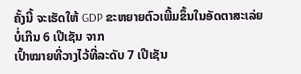ຄັ້ງນີ້ ຈະເຮັດໃຫ້ GDP ຂະຫຍາຍຕົວເພີ້ມຂຶ້ນໃນອັດຕາສະເລ່ຍ ບໍ່ເກີນ 6 ເປີເຊັນ ຈາກ
ເປົ້າໝາຍທີ່ວາງໄວ້ທີ່ລະດັບ 7 ເປີເຊັນ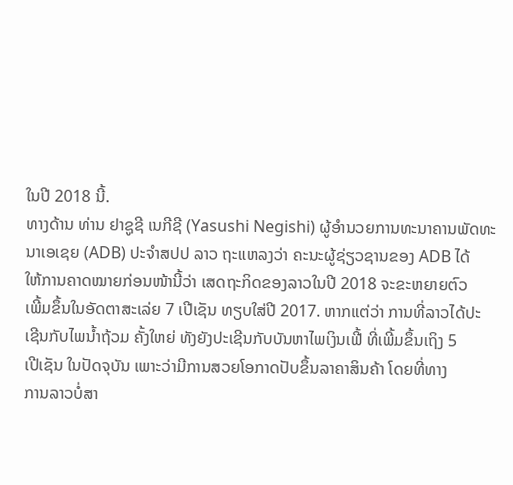ໃນປີ 2018 ນີ້.
ທາງດ້ານ ທ່ານ ຢາຊູຊີ ເນກີຊີ (Yasushi Negishi) ຜູ້ອຳນວຍການທະນາຄານພັດທະ
ນາເອເຊຍ (ADB) ປະຈຳສປປ ລາວ ຖະແຫລງວ່າ ຄະນະຜູ້ຊ່ຽວຊານຂອງ ADB ໄດ້
ໃຫ້ການຄາດໝາຍກ່ອນໜ້ານີ້ວ່າ ເສດຖະກິດຂອງລາວໃນປີ 2018 ຈະຂະຫຍາຍຕົວ
ເພີ້ມຂຶ້ນໃນອັດຕາສະເລ່ຍ 7 ເປີເຊັນ ທຽບໃສ່ປີ 2017. ຫາກແຕ່ວ່າ ການທີ່ລາວໄດ້ປະ
ເຊີນກັບໄພນໍ້າຖ້ວມ ຄັ້ງໃຫຍ່ ທັງຍັງປະເຊີນກັບບັນຫາໄພເງິນເຟີ້ ທີ່ເພີ້ມຂຶ້ນເຖິງ 5
ເປີເຊັນ ໃນປັດຈຸບັນ ເພາະວ່າມີການສວຍໂອກາດປັບຂຶ້ນລາຄາສິນຄ້າ ໂດຍທີ່ທາງ
ການລາວບໍ່ສາ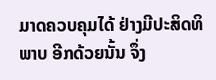ມາດຄວບຄຸມໄດ້ ຢ່າງມີປະສິດທິພາບ ອີກດ້ວຍນັ້ນ ຈຶ່ງ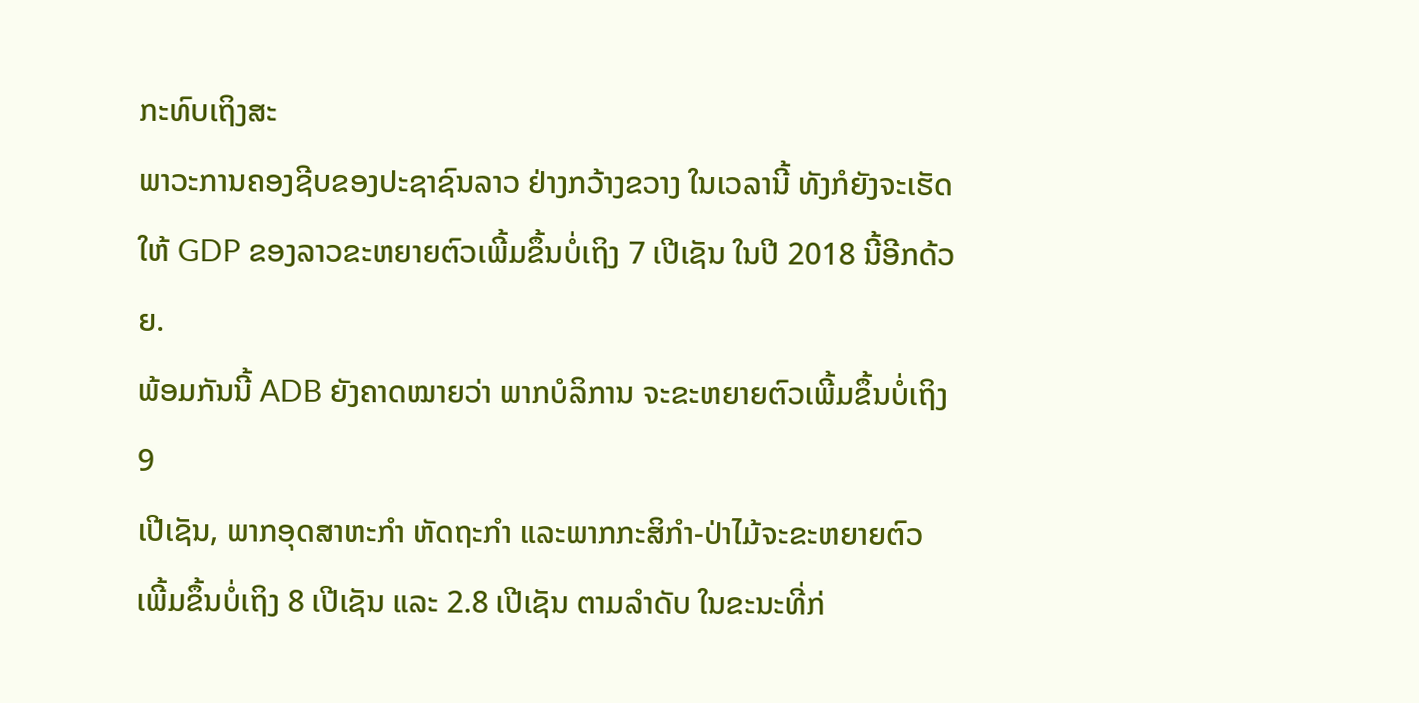ກະທົບເຖິງສະ
ພາວະການຄອງຊີບຂອງປະຊາຊົນລາວ ຢ່າງກວ້າງຂວາງ ໃນເວລານີ້ ທັງກໍຍັງຈະເຮັດ
ໃຫ້ GDP ຂອງລາວຂະຫຍາຍຕົວເພີ້ມຂຶ້ນບໍ່ເຖິງ 7 ເປີເຊັນ ໃນປີ 2018 ນີ້ອີກດ້ວຍ.
ພ້ອມກັນນີ້ ADB ຍັງຄາດໝາຍວ່າ ພາກບໍລິການ ຈະຂະຫຍາຍຕົວເພີ້ມຂຶ້ນບໍ່ເຖິງ 9
ເປີເຊັນ, ພາກອຸດສາຫະກໍາ ຫັດຖະກໍາ ແລະພາກກະສິກໍາ-ປ່າໄມ້ຈະຂະຫຍາຍຕົວ
ເພີ້ມຂຶ້ນບໍ່ເຖິງ 8 ເປີເຊັນ ແລະ 2.8 ເປີເຊັນ ຕາມລໍາດັບ ໃນຂະນະທີ່ກ່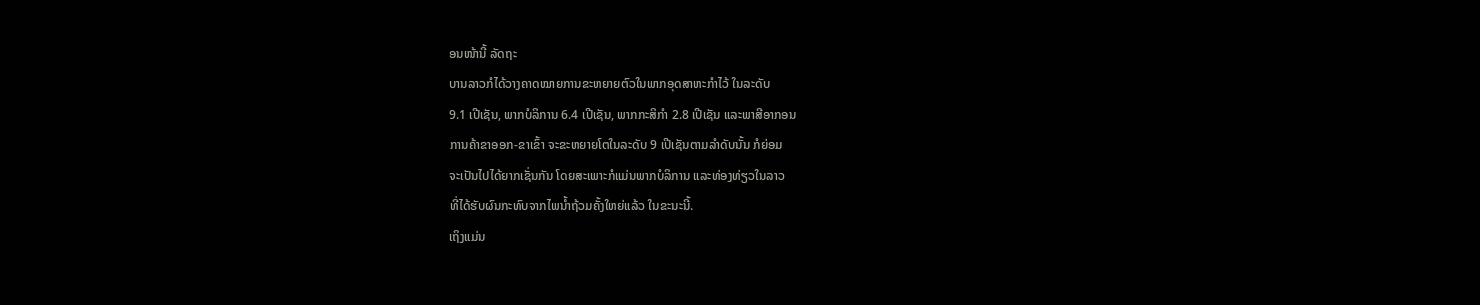ອນໜ້ານີ້ ລັດຖະ
ບານລາວກໍໄດ້ວາງຄາດໝາຍການຂະຫຍາຍຕົວໃນພາກອຸດສາຫະກໍາໄວ້ ໃນລະດັບ
9.1 ເປີເຊັນ, ພາກບໍລິການ 6.4 ເປີເຊັນ, ພາກກະສິກໍາ 2.8 ເປີເຊັນ ແລະພາສີອາກອນ
ການຄ້າຂາອອກ-ຂາເຂົ້າ ຈະຂະຫຍາຍໂຕໃນລະດັບ 9 ເປີເຊັນຕາມລໍາດັບນັ້ນ ກໍຍ່ອມ
ຈະເປັນໄປໄດ້ຍາກເຊັ່ນກັນ ໂດຍສະເພາະກໍແມ່ນພາກບໍລິການ ແລະທ່ອງທ່ຽວໃນລາວ
ທີ່ໄດ້ຮັບຜົນກະທົບຈາກໄພນໍ້າຖ້ວມຄັ້ງໃຫຍ່ແລ້ວ ໃນຂະນະນີ້.
ເຖິງແມ່ນ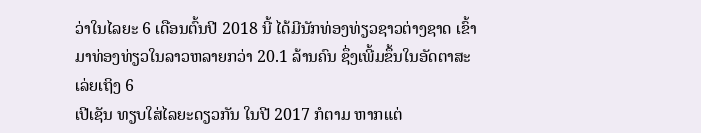ວ່າໃນໄລຍະ 6 ເດືອນຕົ້ນປີ 2018 ນີ້ ໄດ້ມີນັກທ່ອງທ່ຽວຊາວຕ່າງຊາດ ເຂົ້າ
ມາທ່ອງທ່ຽວໃນລາວຫລາຍກວ່າ 20.1 ລ້ານຄົນ ຊຶ່ງເພີ້ມຂຶ້ນໃນອັດຕາສະເລ່ຍເຖິງ 6
ເປີເຊັນ ທຽບໃສ່ໄລຍະດຽວກັນ ໃນປີ 2017 ກໍຕາມ ຫາກແຕ່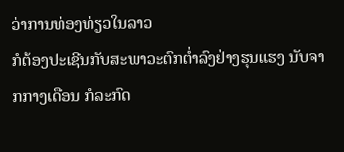ວ່າການທ່ອງທ່ຽວໃນລາວ
ກໍຕ້ອງປະເຊີນກັບສະພາວະຕົກຕໍ່າລົງຢ່າງຮຸນແຮງ ນັບຈາກກາງເດືອນ ກໍລະກົດ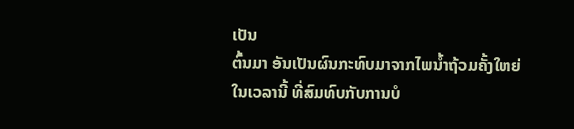ເປັນ
ຕົ້ນມາ ອັນເປັນຜົນກະທົບມາຈາກໄພນໍ້າຖ້ວມຄັ້ງໃຫຍ່ໃນເວລານີ້ ທີ່ສົມທົບກັບການບໍ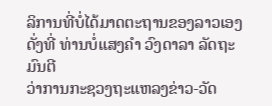ລິການທີ່ບໍ່ໄດ້ມາດຕະຖານຂອງລາວເອງ ດັ່ງທີ່ ທ່ານບໍ່ແສງຄຳ ວົງດາລາ ລັດຖະມົນຕີ
ວ່າການກະຊວງຖະແຫລງຂ່າວ-ວັດ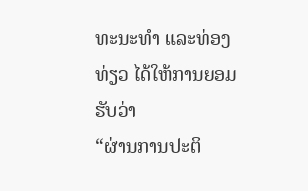ທະນະທຳ ແລະທ່ອງທ່ຽວ ໄດ້ໃຫ້ການຍອມຮັບວ່າ
“ຜ່ານການປະຕິ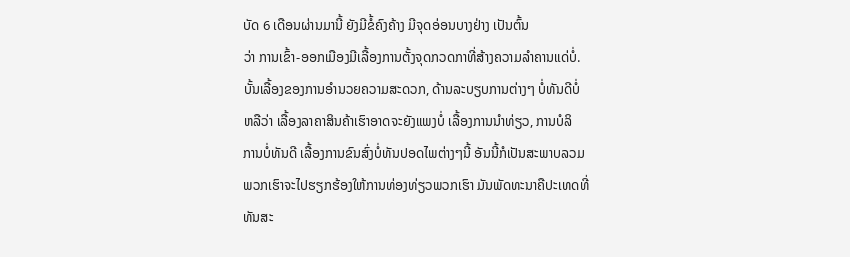ບັດ 6 ເດືອນຜ່ານມານີ້ ຍັງມີຂໍ້ຄົງຄ້າງ ມີຈຸດອ່ອນບາງຢ່າງ ເປັນຕົ້ນ
ວ່າ ການເຂົ້າ-ອອກເມືອງມີເລື້ອງການຕັ້ງຈຸດກວດກາທີ່ສ້າງຄວາມລໍາຄານແດ່ບໍ່.
ບັ້ນເລື້ອງຂອງການອໍານວຍຄວາມສະດວກ, ດ້ານລະບຽບການຕ່າງໆ ບໍ່ທັນດີບໍ່
ຫລືວ່າ ເລື້ອງລາຄາສິນຄ້າເຮົາອາດຈະຍັງແພງບໍ່ ເລື້ອງການນໍາທ່ຽວ, ການບໍລິ
ການບໍ່ທັນດີ ເລື້ອງການຂົນສົ່ງບໍ່ທັນປອດໄພຕ່າງໆນີ້ ອັນນີ້ກໍເປັນສະພາບລວມ
ພວກເຮົາຈະໄປຮຽກຮ້ອງໃຫ້ການທ່ອງທ່ຽວພວກເຮົາ ມັນພັດທະນາຄືປະເທດທີ່
ທັນສະ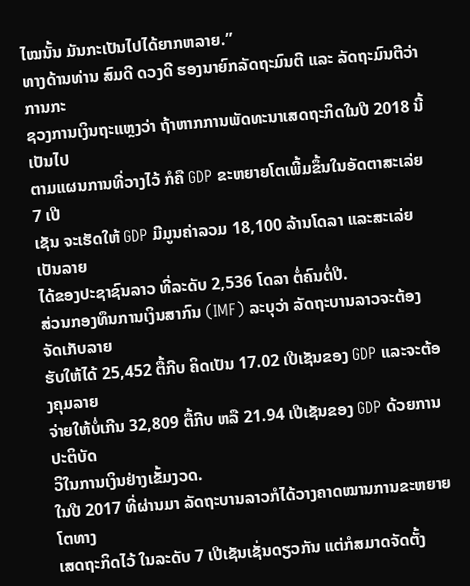ໄໝນັ້ນ ມັນກະເປັນໄປໄດ້ຍາກຫລາຍ.”
ທາງດ້ານທ່ານ ສົມດີ ດວງດີ ຮອງນາຍົກລັດຖະມົນຕີ ແລະ ລັດຖະມົນຕີວ່າການກະ
ຊວງການເງິນຖະແຫຼງວ່າ ຖ້າຫາກການພັດທະນາເສດຖະກິດໃນປີ 2018 ນີ້ ເປັນໄປ
ຕາມແຜນການທີ່ວາງໄວ້ ກໍຄື GDP ຂະຫຍາຍໂຕເພີ້ມຂຶ້ນໃນອັດຕາສະເລ່ຍ 7 ເປີ
ເຊັນ ຈະເຮັດໃຫ້ GDP ມີມູນຄ່າລວມ 18,100 ລ້ານໂດລາ ແລະສະເລ່ຍ ເປັນລາຍ
ໄດ້ຂອງປະຊາຊົນລາວ ທີ່ລະດັບ 2,536 ໂດລາ ຕໍ່ຄົນຕໍ່ປີ.
ສ່ວນກອງທຶນການເງິນສາກົນ (IMF) ລະບຸວ່າ ລັດຖະບານລາວຈະຕ້ອງຈັດເກັບລາຍ
ຮັບໃຫ້ໄດ້ 25,452 ຕື້ກີບ ຄິດເປັນ 17.02 ເປີເຊັນຂອງ GDP ແລະຈະຕ້ອງຄຸມລາຍ
ຈ່າຍໃຫ້ບໍ່ເກີນ 32,809 ຕື້ກີບ ຫລື 21.94 ເປີເຊັນຂອງ GDP ດ້ວຍການປະຕິບັດ
ວິໃນການເງິນຢ່າງເຂັ້ມງວດ.
ໃນປີ 2017 ທີ່ຜ່ານມາ ລັດຖະບານລາວກໍໄດ້ວາງຄາດໝານການຂະຫຍາຍໂຕທາງ
ເສດຖະກິດໄວ້ ໃນລະດັບ 7 ເປີເຊັນເຊັ່ນດຽວກັນ ແຕ່ກໍສມາດຈັດຕັ້ງ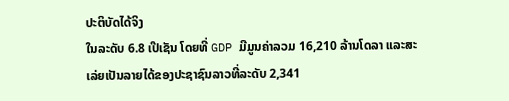ປະຕິບັດໄດ້ຈິງ
ໃນລະດັບ 6.8 ເປີເຊັນ ໂດຍທີ່ GDP ມີມູນຄ່າລວມ 16,210 ລ້ານໂດລາ ແລະສະ
ເລ່ຍເປັນລາຍໄດ້ຂອງປະຊາຊົນລາວທີ່ລະດັບ 2,341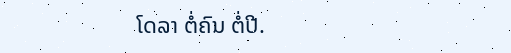ໂດລາ ຕໍ່ຄົນ ຕໍ່ປີ.